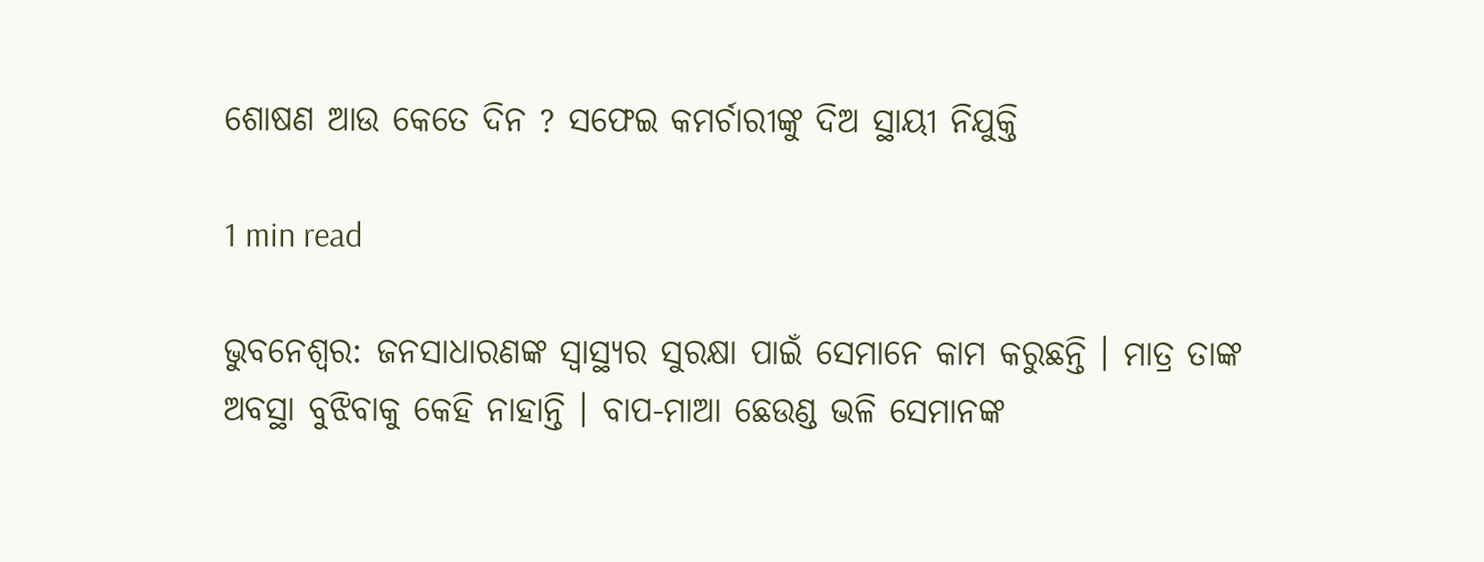ଶୋଷଣ ଆଉ କେତେ ଦିନ ? ସଫେଇ କମର୍ଚାରୀଙ୍କୁ ଦିଅ ସ୍ଥାୟୀ ନିଯୁକ୍ତି

1 min read

ଭୁବନେଶ୍ବର: ଜନସାଧାରଣଙ୍କ ସ୍ବାସ୍ଥ୍ୟର ସୁରକ୍ଷା ପାଇଁ ସେମାନେ କାମ କରୁଛନ୍ତି । ମାତ୍ର ତାଙ୍କ ଅବସ୍ଥା ବୁଝିବାକୁ କେହି ନାହାନ୍ତି । ବାପ-ମାଆ ଛେଉଣ୍ଡ ଭଳି ସେମାନଙ୍କ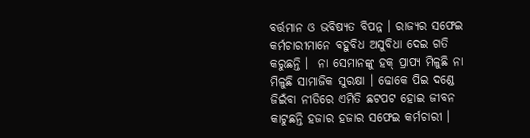ବର୍ତ୍ତମାନ ଓ ଭବିଷ୍ୟତ ବିପନ୍ନ । ରାଜ୍ୟର ସଫେଇ କର୍ମଚାରୀମାନେ ବହୁବିଧ ଅସୁବିଧା ଦେଇ ଗତି କରୁଛନ୍ତି ।  ନା ସେମାନଙ୍କୁ ହକ୍ ପ୍ରାପ୍ୟ ମିଳୁଛି ନା ମିଳୁଛି ସାମାଜିକ ସୁରକ୍ଷା । ଢୋକେ ପିଇ ଦଣ୍ଡେ ଜିଇଁବା ନୀତିରେ ଏମିତି ଛଟପଟ ହୋଇ ଜୀବନ କାଟୁଛନ୍ତି ହଜାର ହଜାର ସଫେଇ କର୍ମଚାରୀ ।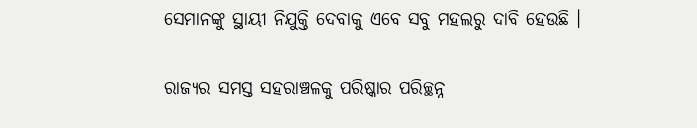ସେମାନଙ୍କୁ ସ୍ଥାୟୀ ନିଯୁକ୍ତି ଦେବାକୁ ଏବେ ସବୁ ମହଲରୁ ଦାବି ହେଉଛି ।

ରାଜ୍ୟର ସମସ୍ତ ସହରାଞ୍ଚଳକୁ ପରିଷ୍କାର ପରିଚ୍ଛନ୍ନ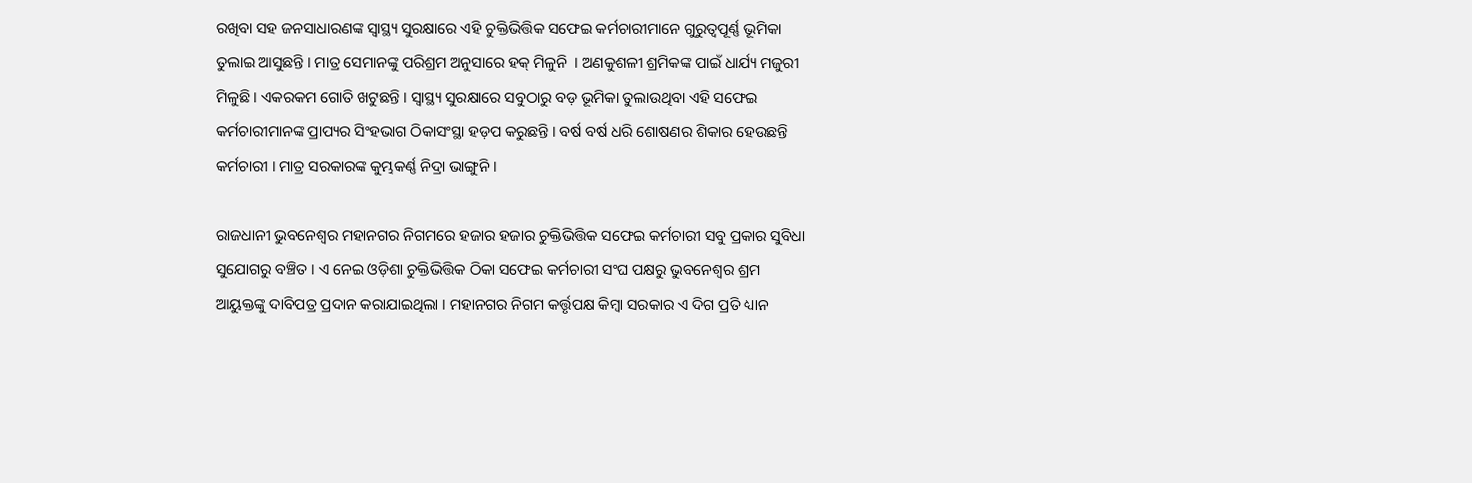ରଖିବା ସହ ଜନସାଧାରଣଙ୍କ ସ୍ବାସ୍ଥ୍ୟ ସୁରକ୍ଷାରେ ଏହି ଚୁକ୍ତିଭିତ୍ତିକ ସଫେଇ କର୍ମଚାରୀମାନେ ଗୁରୁତ୍ବପୂର୍ଣ୍ଣ ଭୂମିକା ତୁଲାଇ ଆସୁଛନ୍ତି । ମାତ୍ର ସେମାନଙ୍କୁ ପରିଶ୍ରମ ଅନୁସାରେ ହକ୍ ମିଳୁନି  । ଅଣକୁଶଳୀ ଶ୍ରମିକଙ୍କ ପାଇଁ ଧାର୍ଯ୍ୟ ମଜୁରୀ ମିଳୁଛି । ଏକରକମ ଗୋତି ଖଟୁଛନ୍ତି । ସ୍ବାସ୍ଥ୍ୟ ସୁରକ୍ଷାରେ ସବୁଠାରୁ ବଡ଼ ଭୂମିକା ତୁଲାଉଥିବା ଏହି ସଫେଇ କର୍ମଚାରୀମାନଙ୍କ ପ୍ରାପ୍ୟର ସିଂହଭାଗ ଠିକାସଂସ୍ଥା ହଡ଼ପ କରୁଛନ୍ତି । ବର୍ଷ ବର୍ଷ ଧରି ଶୋଷଣର ଶିକାର ହେଉଛନ୍ତି କର୍ମଚାରୀ । ମାତ୍ର ସରକାରଙ୍କ କୁମ୍ଭକର୍ଣ୍ଣ ନିଦ୍ରା ଭାଙ୍ଗୁନି ।

ରାଜଧାନୀ ଭୁବନେଶ୍ବର ମହାନଗର ନିଗମରେ ହଜାର ହଜାର ଚୁକ୍ତିଭିତ୍ତିକ ସଫେଇ କର୍ମଚାରୀ ସବୁ ପ୍ରକାର ସୁବିଧା ସୁଯୋଗରୁ ବଞ୍ଚିତ । ଏ ନେଇ ଓଡ଼ିଶା ଚୁକ୍ତିଭିତ୍ତିକ ଠିକା ସଫେଇ କର୍ମଚାରୀ ସଂଘ ପକ୍ଷରୁ ଭୁବନେଶ୍ବର ଶ୍ରମ ଆୟୁକ୍ତଙ୍କୁ ଦାବିପତ୍ର ପ୍ରଦାନ କରାଯାଇଥିଲା । ମହାନଗର ନିଗମ କର୍ତ୍ତୃପକ୍ଷ କିମ୍ବା ସରକାର ଏ ଦିଗ ପ୍ରତି ଧ୍ୟାନ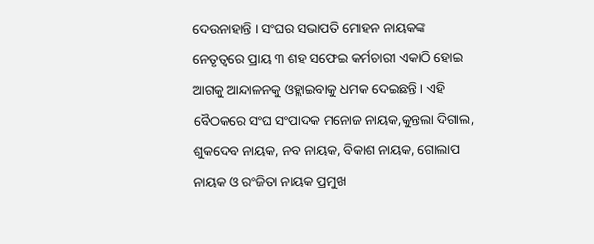ଦେଉନାହାନ୍ତି । ସଂଘର ସଭାପତି ମୋହନ ନାୟକଙ୍କ ନେତୃତ୍ବରେ ପ୍ରାୟ ୩ ଶହ ସଫେଇ କର୍ମଚାରୀ ଏକାଠି ହୋଇ ଆଗକୁ ଆନ୍ଦାଳନକୁ ଓହ୍ଲାଇବାକୁ ଧମକ ଦେଇଛନ୍ତି । ଏହି ବୈଠକରେ ସଂଘ ସଂପାଦକ ମନୋଜ ନାୟକ,କୁନ୍ତଲା ଦିଗାଲ, ଶୁକଦେବ ନାୟକ, ନବ ନାୟକ, ବିକାଶ ନାୟକ, ଗୋଲାପ ନାୟକ ଓ ରଂଜିତା ନାୟକ ପ୍ରମୁଖ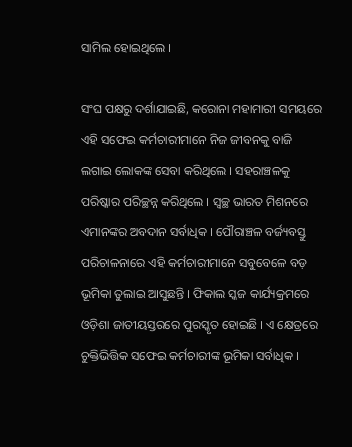ସାମିଲ ହୋଇଥିଲେ ।

ସଂଘ ପକ୍ଷରୁ ଦର୍ଶାଯାଇଛି, କରୋନା ମହାମାରୀ ସମୟରେ ଏହି ସଫେଇ କର୍ମଚାରୀମାନେ ନିଜ ଜୀବନକୁ ବାଜି ଲଗାଇ ଲୋକଙ୍କ ସେବା କରିଥିଲେ । ସହରାଞ୍ଚଳକୁ ପରିଷ୍କାର ପରିଚ୍ଛନ୍ନ କରିଥିଲେ । ସ୍ବଚ୍ଛ ଭାରତ ମିଶନରେ ଏମାନଙ୍କର ଅବଦାନ ସର୍ବାଧିକ । ପୌରାଞ୍ଚଳ ବର୍ଜ୍ୟବସ୍ତୁ ପରିଚାଳନାରେ ଏହି କର୍ମଚାରୀମାନେ ସବୁବେଳେ ବଡ଼ ଭୂମିକା ତୁଲାଇ ଆସୁଛନ୍ତି । ଫିକାଲ ସ୍କଜ କାର୍ଯ୍ୟକ୍ରମରେ ଓଡ଼ିଶା ଜାତୀୟସ୍ତରରେ ପୁରସ୍କୃତ ହୋଇଛି । ଏ କ୍ଷେତ୍ରରେ ଚୁକ୍ତିଭିତ୍ତିକ ସଫେଇ କର୍ମଚାରୀଙ୍କ ଭୂମିକା ସର୍ବାଧିକ ।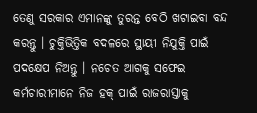ତେଣୁ ସରକାର ଏମାନଙ୍କୁ ତୁରନ୍ତ ବେଠି ଖଟାଇବା ବନ୍ଦ କରନ୍ତୁ । ଚୁକ୍ତିଭିତ୍ତିକ ବଦଳରେ ସ୍ଥାୟୀ ନିଯୁକ୍ତି ପାଇଁ ପଦକ୍ଷେପ ନିଅନ୍ତୁ । ନଚେତ ଆଗକୁ ସଫେଇ କର୍ମଚାରୀମାନେ ନିଜ ହକ୍ ପାଇଁ ରାଜରାସ୍ତାକୁ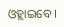ଓହ୍ଲାଇବେ ।